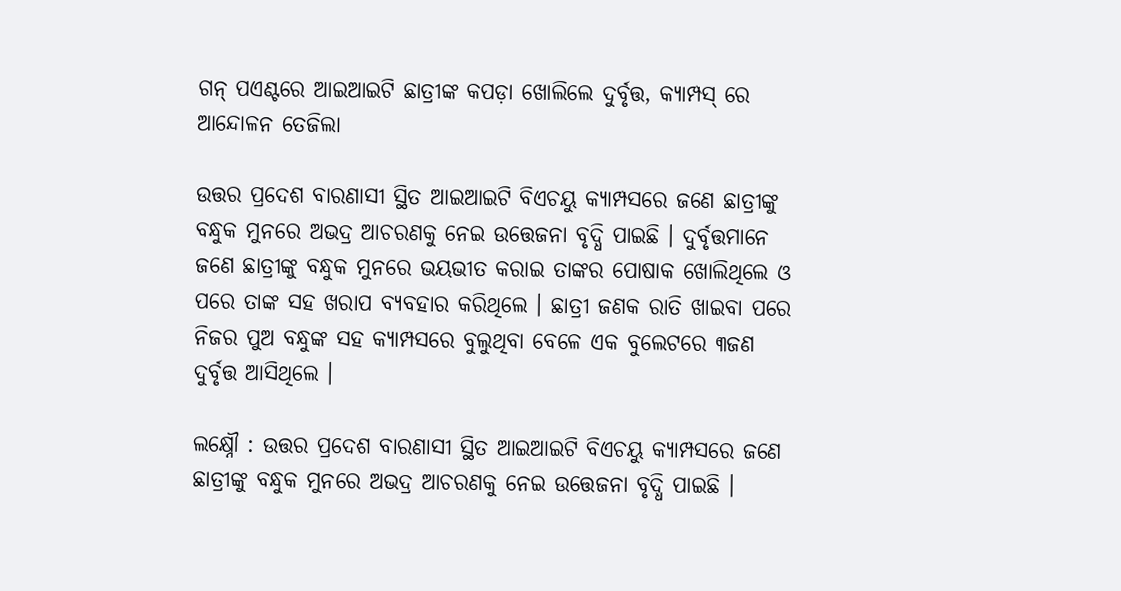ଗନ୍‌ ପଏଣ୍ଟରେ ଆଇଆଇଟି ଛାତ୍ରୀଙ୍କ କପଡ଼ା ଖୋଲିଲେ ଦୁର୍ବୃତ୍ତ, କ୍ୟାମ୍ପସ୍‌ ରେ ଆନ୍ଦୋଳନ ତେଜିଲା

ଉତ୍ତର ପ୍ରଦେଶ ବାରଣାସୀ ସ୍ଥିତ ଆଇଆଇଟି ବିଏଚୟୁ କ୍ୟାମ୍ପସରେ ଜଣେ ଛାତ୍ରୀଙ୍କୁ ବନ୍ଧୁକ ମୁନରେ ଅଭଦ୍ର ଆଚରଣକୁ ନେଇ ଉତ୍ତେଜନା ବୃଦ୍ଧି ପାଇଛି । ଦୁର୍ବୃତ୍ତମାନେ ଜଣେ ଛାତ୍ରୀଙ୍କୁ ବନ୍ଧୁକ ମୁନରେ ଭୟଭୀତ କରାଇ ତାଙ୍କର ପୋଷାକ ଖୋଲିଥିଲେ ଓ ପରେ ତାଙ୍କ ସହ ଖରାପ ବ୍ୟବହାର କରିଥିଲେ । ଛାତ୍ରୀ ଜଣକ ରାତି ଖାଇବା ପରେ ନିଜର ପୁଅ ବନ୍ଧୁଙ୍କ ସହ କ୍ୟାମ୍ପସରେ ବୁଲୁଥିବା ବେଳେ ଏକ ବୁଲେଟରେ ୩ଜଣ ଦୁର୍ବୃତ୍ତ ଆସିଥିଲେ ।

ଲକ୍ଷ୍ନୌ : ଉତ୍ତର ପ୍ରଦେଶ ବାରଣାସୀ ସ୍ଥିତ ଆଇଆଇଟି ବିଏଚୟୁ କ୍ୟାମ୍ପସରେ ଜଣେ ଛାତ୍ରୀଙ୍କୁ ବନ୍ଧୁକ ମୁନରେ ଅଭଦ୍ର ଆଚରଣକୁ ନେଇ ଉତ୍ତେଜନା ବୃଦ୍ଧି ପାଇଛି ।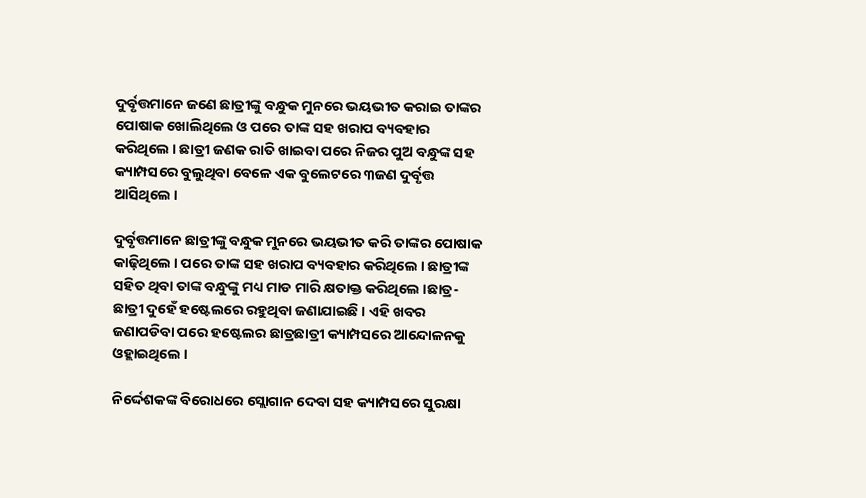ଦୁର୍ବୃତ୍ତମାନେ ଜଣେ ଛାତ୍ରୀଙ୍କୁ ବନ୍ଧୁକ ମୁନରେ ଭୟଭୀତ କରାଇ ତାଙ୍କର ପୋଷାକ ଖୋଲିଥିଲେ ଓ ପରେ ତାଙ୍କ ସହ ଖରାପ ବ୍ୟବହାର କରିଥିଲେ । ଛାତ୍ରୀ ଜଣକ ରାତି ଖାଇବା ପରେ ନିଜର ପୁଅ ବନ୍ଧୁଙ୍କ ସହ କ୍ୟାମ୍ପସରେ ବୁଲୁଥିବା ବେଳେ ଏକ ବୁଲେଟରେ ୩ଜଣ ଦୁର୍ବୃତ୍ତ ଆସିଥିଲେ ।

ଦୁର୍ବୃତ୍ତମାନେ ଛାତ୍ରୀଙ୍କୁ ବନ୍ଧୁକ ମୁନରେ ଭୟଭୀତ କରି ତାଙ୍କର ପୋଷାକ କାଢ଼ିଥିଲେ । ପରେ ତାଙ୍କ ସହ ଖରାପ ବ୍ୟବହାର କରିଥିଲେ । ଛାତ୍ରୀଙ୍କ ସହିତ ଥିବା ତାଙ୍କ ବନ୍ଧୁଙ୍କୁ ମଧ୍ୟ ମାଡ ମାରି କ୍ଷତାକ୍ତ କରିଥିଲେ ।ଛାତ୍ର-ଛାତ୍ରୀ ଦୁହେଁ ହଷ୍ଟେଲରେ ରହୁଥିବା ଜଣାଯାଇଛି । ଏହି ଖବର ଜଣାପଡିବା ପରେ ହଷ୍ଟେଲର ଛାତ୍ରଛାତ୍ରୀ କ୍ୟାମ୍ପସରେ ଆନ୍ଦୋଳନକୁ ଓହ୍ଲାଇଥିଲେ ।

ନିର୍ଦ୍ଦେଶକଙ୍କ ବିରୋଧରେ ସ୍ଲୋଗାନ ଦେବା ସହ କ୍ୟାମ୍ପସରେ ସୁରକ୍ଷା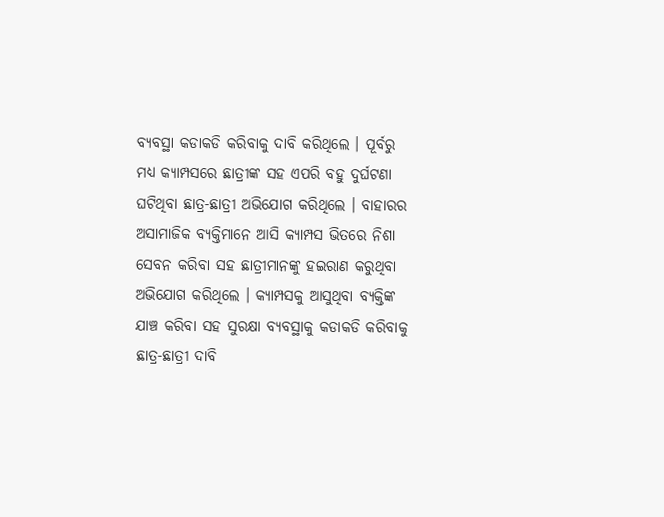ବ୍ୟବସ୍ଥା କଡାକଡି କରିବାକୁ ଦାବି କରିଥିଲେ । ପୂର୍ବରୁ ମଧ୍ୟ କ୍ୟାମ୍ପସରେ ଛାତ୍ରୀଙ୍କ ସହ ଏପରି ବହୁ ଦୁର୍ଘଟଣା ଘଟିଥିବା ଛାତ୍ର-ଛାତ୍ରୀ ଅଭିଯୋଗ କରିଥିଲେ । ବାହାରର ଅସାମାଜିକ ବ୍ୟକ୍ତିମାନେ ଆସି କ୍ୟାମ୍ପସ ଭିତରେ ନିଶା ସେବନ କରିବା ସହ ଛାତ୍ରୀମାନଙ୍କୁ ହଇରାଣ କରୁଥିବା ଅଭିଯୋଗ କରିଥିଲେ । କ୍ୟାମ୍ପସକୁ ଆସୁଥିବା ବ୍ୟକ୍ତିଙ୍କ ଯାଞ୍ଚ କରିବା ସହ ସୁରକ୍ଷା ବ୍ୟବସ୍ଥାକୁ କଡାକଡି କରିବାକୁ ଛାତ୍ର-ଛାତ୍ରୀ ଦାବି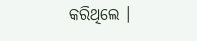କରିଥିଲେ ।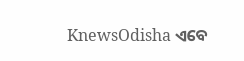KnewsOdisha ଏବେ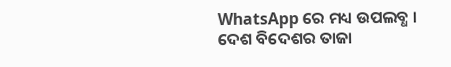WhatsApp ରେ ମଧ୍ୟ ଉପଲବ୍ଧ । ଦେଶ ବିଦେଶର ତାଜା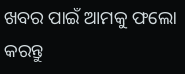ଖବର ପାଇଁ ଆମକୁ ଫଲୋ କରନ୍ତୁ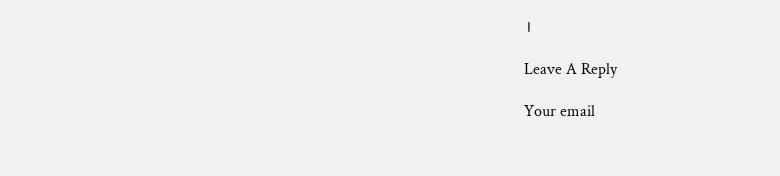।

Leave A Reply

Your email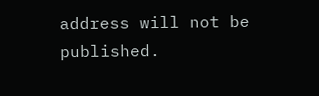address will not be published.